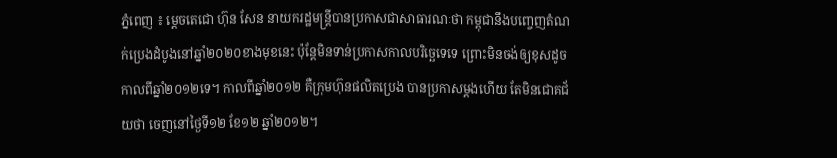ភ្នំពេញ ៖ ម្តេចតេជោ ហ៊ុន សែន នាយករដ្ឋមន្រ្តីបានប្រកាសជាសាធារណៈថា កម្ពុជានឹងបញ្ចេញតំណក់ប្រេងដំបូងនៅឆ្នាំ២០២០ខាងមុខនេះ ប៉ុន្តែមិនទាន់ប្រកាសកាលបរិច្ឆេទេទេ ព្រោះមិនចង់ឲ្យខុសដូចកាលពីឆ្នាំ២០១២ទេ។ កាលពីឆ្នាំ២០១២ គឺក្រុមហ៊ុនផលិតប្រេង បានប្រកាសម្តងហើយ តែមិនជោគជ័យថា ចេញនៅថ្ងៃទី១២ ខែ១២ ឆ្នាំ២០១២។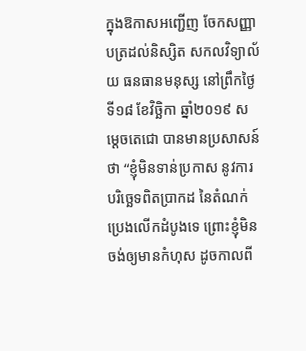ក្នុងឱកាសអញ្ជើញ ចែកសញ្ញាបត្រដល់និស្សិត សកលវិទ្យាល័យ ធនធានមនុស្ស នៅព្រឹកថ្ងៃទី១៨ ខែវិច្ឆិកា ឆ្នាំ២០១៩ សម្តេចតេជោ បានមានប្រសាសន៍ថា “ខ្ញុំមិនទាន់ប្រកាស នូវការបរិច្ឆេទពិតប្រាកដ នៃតំណក់ប្រេងលើកដំបូងទេ ព្រោះខ្ញុំមិនចង់ឲ្យមានកំហុស ដូចកាលពី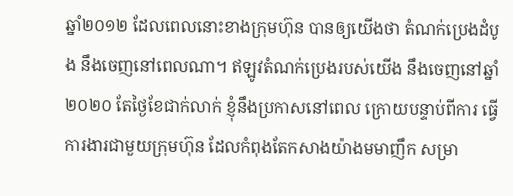ឆ្នាំ២០១២ ដែលពេលនោះខាងក្រុមហ៊ុន បានឲ្យយើងថា តំណក់ប្រេងដំបូង នឹងចេញនៅពេលណា។ ឥឡូវតំណក់ប្រេងរបស់យើង នឹងចេញនៅឆ្នាំ២០២០ តែថ្ងៃខែជាក់លាក់ ខ្ញុំនឹងប្រកាសនៅពេល ក្រោយបន្ទាប់ពីការ ធ្វើការងារជាមួយក្រុមហ៊ុន ដែលកំពុងតែកសាងយ៉ាងមមាញឹក សម្រា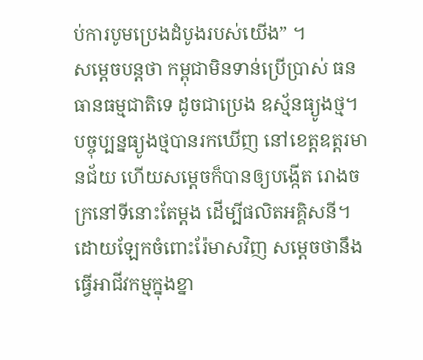ប់ការបូមប្រេងដំបូងរបស់យើង” ។
សម្តេចបន្តថា កម្ពុជាមិនទាន់ប្រើប្រាស់ ធនធានធម្មជាតិទេ ដូចជាប្រេង ឧស្ម័នធ្យូងថ្ម។ បច្ចុប្បន្នធ្យូងថ្មបានរកឃើញ នៅខេត្តឧត្តរមានជ័យ ហើយសម្តេចក៏បានឲ្យបង្កើត រោងចក្រនៅទីនោះតែម្តង ដើម្បីផលិតអគ្គិសនី។
ដោយឡែកចំពោះរ៉ែមាសវិញ សម្តេចថានឹងធ្វើអាជីវកម្មក្នុងខ្នា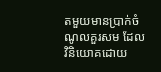តមួយមានប្រាក់ចំណូលគួរសម ដែលវិនិយោគដោយ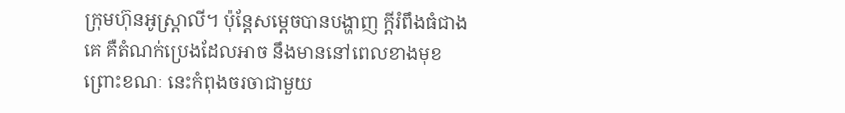ក្រុមហ៊ុនអូស្ត្រាលី។ ប៉ុន្តែសម្តេចបានបង្ហាញ ក្តីរំពឹងធំជាងគេ គឺតំណក់ប្រេងដែលអាច នឹងមាននៅពេលខាងមុខ ព្រោះខណៈ នេះកំពុងចរចាជាមួយ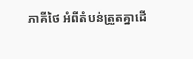ភាគីថៃ អំពីតំបន់ត្រួតគ្នាដើ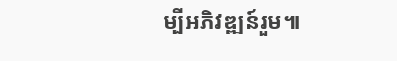ម្បីអភិវឌ្ឍន៍រួម៕